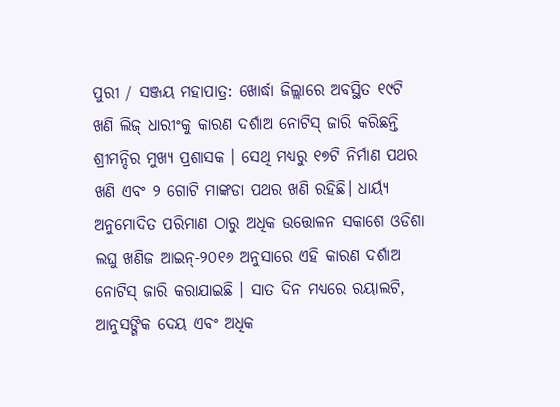ପୁରୀ / ସଞ୍ଜୟ ମହାପାତ୍ର: ଖୋର୍ଦ୍ଧା ଜିଲ୍ଲାରେ ଅବସ୍ଥିତ ୧୯ଟି ଖଣି ଲିଜ୍ ଧାରୀଂକୁ କାରଣ ଦର୍ଶାଅ ନୋଟିସ୍ ଜାରି କରିଛନ୍ତି ଶ୍ରୀମନ୍ଦିର ମୁଖ୍ୟ ପ୍ରଶାସକ । ସେଥି ମଧ୍ୟରୁ ୧୭ଟି ନିର୍ମାଣ ପଥର ଖଣି ଏବଂ ୨ ଗୋଟି ମାଙ୍କଡା ପଥର ଖଣି ରହିଛି। ଧାର୍ୟ୍ୟ ଅନୁମୋଦିତ ପରିମାଣ ଠାରୁ ଅଧିକ ଉତ୍ତୋଳନ ସକାଶେ ଓଡିଶା ଲଘୁ ଖଣିଜ ଆଇନ୍-୨୦୧୬ ଅନୁସାରେ ଏହି କାରଣ ଦର୍ଶାଅ ନୋଟିସ୍ ଜାରି କରାଯାଇଛି । ସାତ ଦିନ ମଧ୍ୟରେ ରୟାଲଟି, ଆନୁସଙ୍ଗିକ ଦେୟ ଏବଂ ଅଧିକ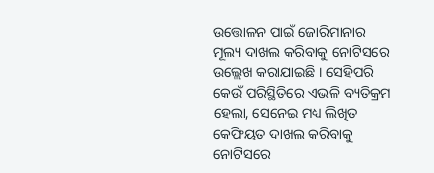ଉତ୍ତୋଳନ ପାଇଁ ଜୋରିମାନାର ମୂଲ୍ୟ ଦାଖଲ କରିବାକୁ ନୋଟିସରେ ଉଲ୍ଲେଖ କରାଯାଇଛି । ସେହିପରି କେଉଁ ପରିସ୍ଥିତିରେ ଏଭଳି ବ୍ୟତିକ୍ରମ ହେଲା, ସେନେଇ ମଧ୍ୟ ଲିଖିତ କେଫିୟତ ଦାଖଲ କରିବାକୁ ନୋଟିସରେ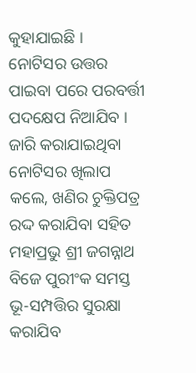କୁହାଯାଇଛି ।
ନୋଟିସର ଉତ୍ତର ପାଇବା ପରେ ପରବର୍ତ୍ତୀ ପଦକ୍ଷେପ ନିଆଯିବ । ଜାରି କରାଯାଇଥିବା ନୋଟିସର ଖିଲାପ କଲେ, ଖଣିର ଚୁକ୍ତିପତ୍ର ରଦ୍ଦ କରାଯିବା ସହିତ ମହାପ୍ରଭୁ ଶ୍ରୀ ଜଗନ୍ନାଥ ବିଜେ ପୁରୀଂକ ସମସ୍ତ ଭୂ-ସମ୍ପତ୍ତିର ସୁରକ୍ଷା କରାଯିବ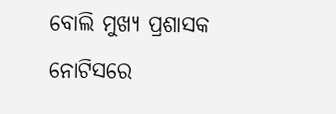ବୋଲି ମୁଖ୍ୟ ପ୍ରଶାସକ ନୋଟିସରେ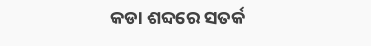କଡା ଶବ୍ଦରେ ସତର୍କ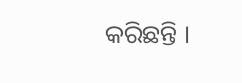କରିଛନ୍ତି ।